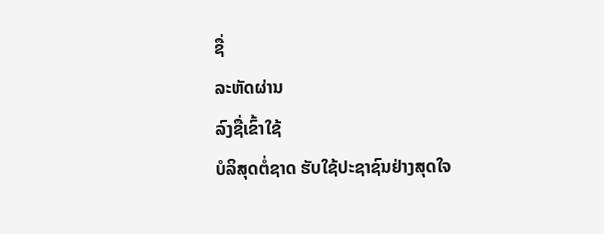ຊື່
ລະຫັດຜ່ານ
ລົງຊື່ເຂົ້າໃຊ້
ບໍລິສຸດຕໍ່ຊາດ ຮັບໃຊ້ປະຊາຊົນຢ່າງສຸດໃຈ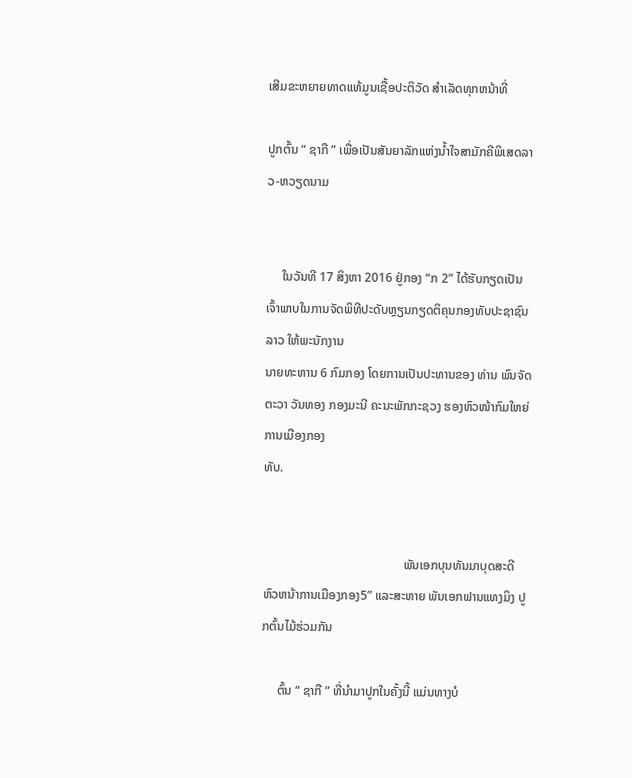ເສີມຂະຫຍາຍທາດແທ້ມູນເຊື້ອປະຕິວັດ ສໍາເລັດທຸກຫນ້າທີ່

ປູກຕົ້ນ “ ຊາກື ” ເພື່ອເປັນສັນຍາລັກແຫ່ງນ້ຳໃຈສາມັກຄີພິເສດລາວ-ຫວຽດນາມ


     ໃນວັນທີ 17 ສິງຫາ 2016 ຢູ່ກອງ “ກ 2” ໄດ້ຮັບກຽດເປັນເຈົ້າພາບໃນການຈັດພິທີປະດັບຫຼຽນກຽດຕິຄຸນກອງທັບປະຊາຊົນລາວ ໃຫ້ພະນັກງານ
ນາຍທະຫານ 6 ກົມກອງ ໂດຍການເປັນປະທານຂອງ ທ່ານ ພົນຈັດຕະວາ ວັນທອງ ກອງມະນີ ຄະນະພັກກະຊວງ ຮອງຫົວໜ້າກົມໃຫຍ່ການເມືອງກອງ
ທັບ.


                                             ພັນເອກບຸນທັນມາບຸດສະດີ ຫົວຫນ້າການເມືອງກອງ5” ແລະສະຫາຍ ພັນເອກຟານແທງມິງ ປູກຕົ້ນໄມ້ຮ່ວມກັນ

     ຕົ້ນ “ ຊາກື ” ທີ່ນຳມາປູກໃນຄັ້ງນີ້ ແມ່ນທາງບໍ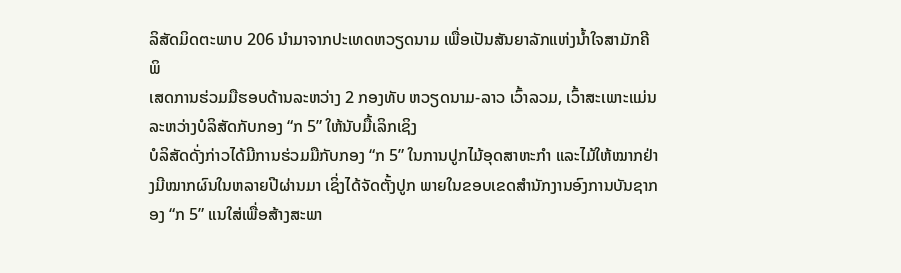ລິສັດມິດຕະພາບ 206 ນຳມາຈາກປະເທດຫວຽດນາມ ເພື່ອເປັນສັນຍາລັກແຫ່ງນ້ຳໃຈສາມັກຄີພິ
ເສດການຮ່ວມມືຮອບດ້ານລະຫວ່າງ 2 ກອງທັບ ຫວຽດນາມ-ລາວ ເວົ້າລວມ, ເວົ້າສະເພາະແມ່ນລະຫວ່າງບໍລິສັດກັບກອງ “ກ 5” ໃຫ້ນັບມື້ເລິກເຊິງ
ບໍລິສັດດັ່ງກ່າວໄດ້ມີການຮ່ວມມືກັບກອງ “ກ 5” ໃນການປູກໄມ້ອຸດສາຫະກຳ ແລະໄມ້ໃຫ້ໝາກຢ່າງມີໝາກຜົນໃນຫລາຍປີຜ່ານມາ ເຊິ່ງໄດ້ຈັດຕັ້ງປູກ ພາຍໃນຂອບເຂດສຳນັກງານອົງການບັນຊາກອງ “ກ 5” ແນໃສ່ເພື່ອສ້າງສະພາ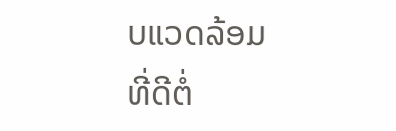ບແວດລ້ອມທີ່ດີຕໍ່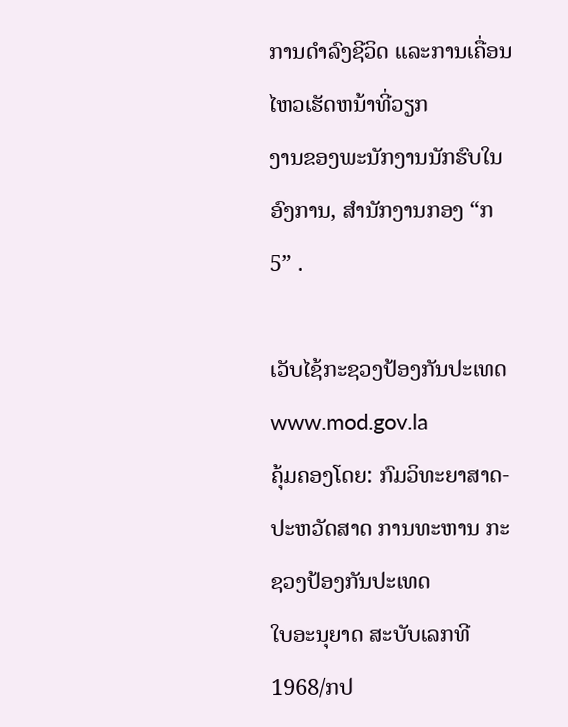ການດຳລົງຊີວິດ ແລະການເຄື່ອນໄຫວເຮັດຫນ້າທີ່ວຽກ
ງານຂອງພະນັກງານນັກຮົບໃນອົງການ, ສຳນັກງານກອງ “ກ 5” .

ເວັບໄຊ້ກະຊວງປ້ອງກັນປະເທດ
www.mod.gov.la
ຄຸ້ມຄອງໂດຍ: ກົມວິທະຍາສາດ-ປະຫວັດສາດ ການທະຫານ ກະຊວງປ້ອງກັນປະເທດ
ໃບອະນຸຍາດ ສະບັບເລກທີ 1968/ກປ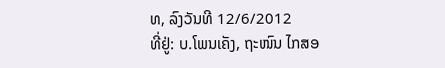ທ, ລົງວັນທີ 12/6/2012
ທີ່ຢູ່: ບ.ໂພນເຄັງ, ຖະໜົນ ໄກສອ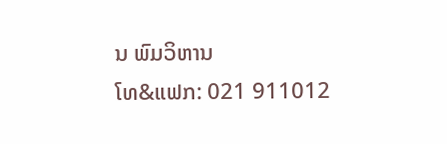ນ ພົມວິຫານ
ໂທ&ແຟກ: 021 911012